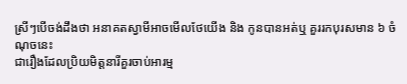ស្រីៗបើចង់ដឹងថា អនាគតស្វាមីអាចមើលថែយើង និង កូនបានអត់ឬ គួររកបុរសមាន ៦ ចំណុចនេះ
ជារឿងដែលប្រិយមិត្តនារីគួរចាប់អារម្ម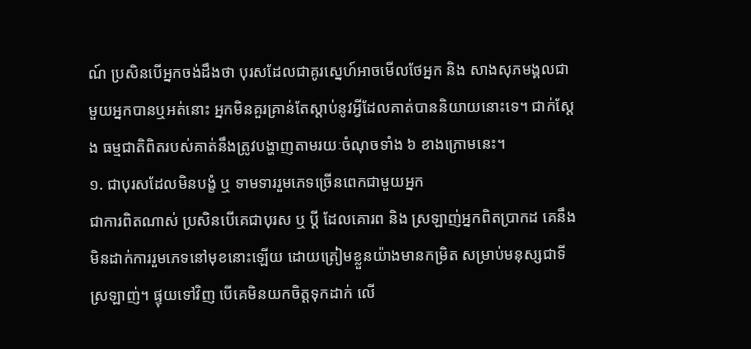ណ៍ ប្រសិនបើអ្នកចង់ដឹងថា បុរសដែលជាគូរស្នេហ៍អាចមើលថែអ្នក និង សាងសុភមង្គលជាមួយអ្នកបានឬអត់នោះ អ្នកមិនគួរគ្រាន់តែស្ដាប់នូវអ្វីដែលគាត់បាននិយាយនោះទេ។ ជាក់ស្ដែង ធម្មជាតិពិតរបស់គាត់នឹងត្រូវបង្ហាញតាមរយៈចំណុចទាំង ៦ ខាងក្រោមនេះ។
១. ជាបុរសដែលមិនបង្ខំ ឬ ទាមទាររួមភេទច្រើនពេកជាមួយអ្នក
ជាការពិតណាស់ ប្រសិនបើគេជាបុរស ឬ ប្ដី ដែលគោរព និង ស្រឡាញ់អ្នកពិតប្រាកដ គេនឹងមិនដាក់ការរួមភេទនៅមុខនោះឡើយ ដោយត្រៀមខ្លួនយ៉ាងមានកម្រិត សម្រាប់មនុស្សជាទីស្រឡាញ់។ ផ្ទុយទៅវិញ បើគេមិនយកចិត្តទុកដាក់ លើ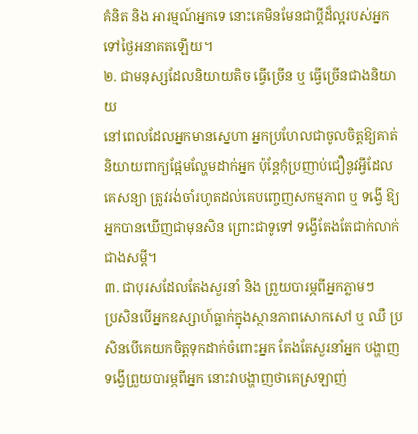គំនិត និង អារម្មណ៍អ្នកទេ នោះគេមិនមែនជាប្ដីដ៏ល្អរបស់អ្នកទៅថ្ងៃអនាគតឡើយ។
២. ជាមនុស្សដែលនិយាយតិច ធ្វើច្រើន ឬ ធ្វើច្រើនជាងនិយាយ
នៅពេលដែលអ្នកមានស្នេហា អ្នកប្រហែលជាចូលចិត្តឱ្យគាត់និយាយពាក្យផ្អែមល្ហែមដាក់អ្នក ប៉ុន្តែកុំប្រញាប់ជឿនូវអ្វីដែលគេសន្យា ត្រូវរង់ចាំរហូតដល់គេបញ្ចេញសកម្មភាព ឬ ទង្វើ ឱ្យអ្នកបានឃើញជាមុនសិន ព្រោះជាទូទៅ ទង្វើតែងតែជាក់លាក់ជាងសម្ដី។
៣. ជាបុរសដែលតែងសួរនាំ និង ព្រួយបារម្ភពីអ្នកភ្លាមៗ
ប្រសិនបើអ្នកឧស្សាហ៍ធ្លាក់ក្នុងស្ថានភាពសោកសៅ ឬ ឈឺ ប្រសិនបើគេយកចិត្តទុកដាក់ចំពោះអ្នក តែងតែសួរនាំអ្នក បង្ហាញទង្វើព្រួយបារម្ភពីអ្នក នោះវាបង្ហាញថាគេស្រឡាញ់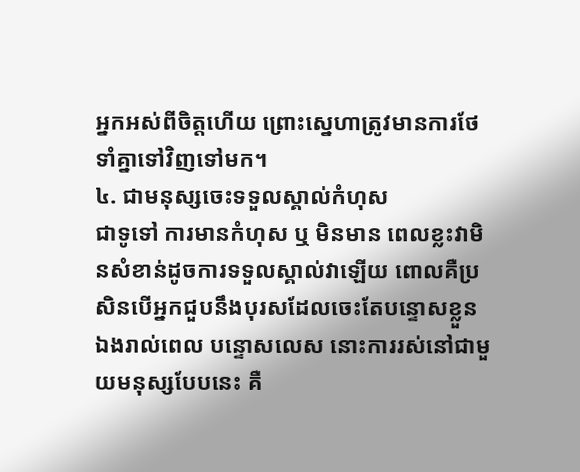អ្នកអស់ពីចិត្តហើយ ព្រោះស្នេហាត្រូវមានការថែទាំគ្នាទៅវិញទៅមក។
៤. ជាមនុស្សចេះទទួលស្គាល់កំហុស
ជាទូទៅ ការមានកំហុស ឬ មិនមាន ពេលខ្លះវាមិនសំខាន់ដូចការទទួលស្គាល់វាឡើយ ពោលគឺប្រសិនបើអ្នកជួបនឹងបុរសដែលចេះតែបន្ទោសខ្លួនឯងរាល់ពេល បន្ទោសលេស នោះការរស់នៅជាមួយមនុស្សបែបនេះ គឺ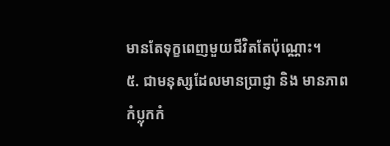មានតែទុក្ខពេញមួយជីវិតតែប៉ុណ្ណោះ។
៥. ជាមនុស្សដែលមានប្រាជ្ញា និង មានភាពកំប្លុកកំ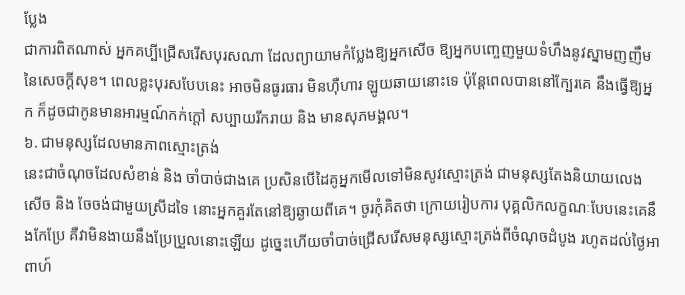ប្លែង
ជាការពិតណាស់ អ្នកគប្បីជ្រើសរើសបុរសណា ដែលព្យាយាមកំប្លែងឱ្យអ្នកសើច ឱ្យអ្នកបញ្ចេញមួយទំហឹងនូវស្នាមញញឹមនៃសេចក្ដីសុខ។ ពេលខ្លះបុរសបែបនេះ អាចមិនធូរធារ មិនហ៊ឺហារ ឡូយឆាយនោះទេ ប៉ុន្តែពេលបាននៅក្បែរគេ នឹងធ្វើឱ្យអ្នក ក៏ដូចជាកូនមានអារម្មណ៍កក់ក្ដៅ សប្បាយរីករាយ និង មានសុភមង្គល។
៦. ជាមនុស្សដែលមានភាពស្មោះត្រង់
នេះជាចំណុចដែលសំខាន់ និង ចាំបាច់ជាងគេ ប្រសិនបើដៃគូអ្នកមើលទៅមិនសូវស្មោះត្រង់ ជាមនុស្សតែងនិយាយលេងសើច និង ចែចង់ជាមួយស្រីដទៃ នោះអ្នកគួរតែនៅឱ្យឆ្ងាយពីគេ។ ចូរកុំគិតថា ក្រោយរៀបការ បុគ្គលិកលក្ខណៈបែបនេះគេនឹងកែប្រែ គឺវាមិនងាយនឹងប្រែប្រួលនោះឡើយ ដូច្នេះហើយចាំបាច់ជ្រើសរើសមនុស្សស្មោះត្រង់ពីចំណុចដំបូង រហូតដល់ថ្ងៃអាពាហ៍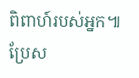ពិពាហ៍របស់អ្នក៕
ប្រែស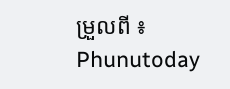ម្រួលពី ៖ Phunutoday